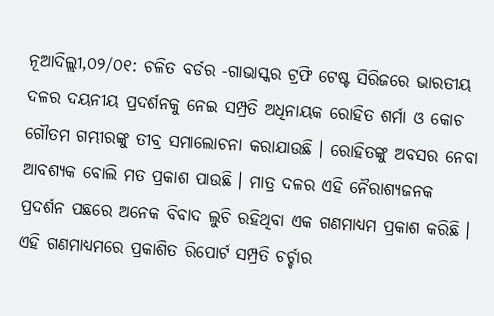ନୂଆଦିଲ୍ଲୀ,୦୨/୦୧: ଚଳିତ ବର୍ଡର -ଗାଭାସ୍କର ଟ୍ରଫି ଟେଷ୍ଟ ସିରିଜରେ ଭାରତୀୟ ଦଳର ଦୟନୀୟ ପ୍ରଦର୍ଶନକୁ ନେଇ ସମ୍ପ୍ରତି ଅଧିନାୟକ ରୋହିତ ଶର୍ମା ଓ କୋଚ ଗୌତମ ଗମ୍ଭୀରଙ୍କୁ ତୀବ୍ର ସମାଲୋଚନା କରାଯାଉଛି । ରୋହିତଙ୍କୁ ଅବସର ନେବା ଆବଶ୍ୟକ ବୋଲି ମତ ପ୍ରକାଶ ପାଉଛି । ମାତ୍ର ଦଳର ଏହି ନୈରାଶ୍ୟଜନକ ପ୍ରଦର୍ଶନ ପଛରେ ଅନେକ ବିବାଦ ଲୁଚି ରହିଥିବା ଏକ ଗଣମାଧ୍ୟମ ପ୍ରକାଶ କରିଛି । ଏହି ଗଣମାଧ୍ୟମରେ ପ୍ରକାଶିତ ରିପୋର୍ଟ ସମ୍ପ୍ରତି ଚର୍ଚ୍ଚାର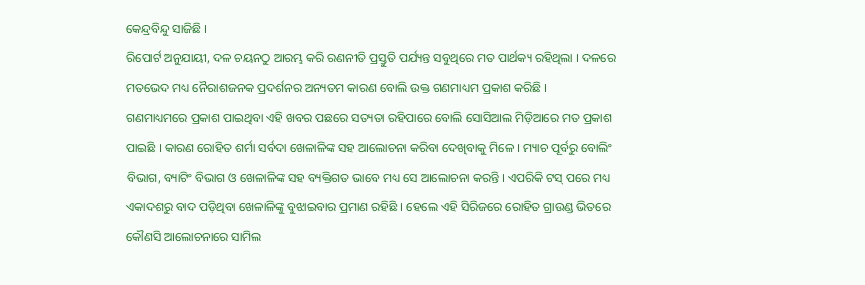କେନ୍ଦ୍ରବିନ୍ଦୁ ସାଜିଛି ।
ରିପୋର୍ଟ ଅନୁଯାୟୀ, ଦଳ ଚୟନଠୁ ଆରମ୍ଭ କରି ରଣନୀତି ପ୍ରସ୍ତୁତି ପର୍ଯ୍ୟନ୍ତ ସବୁଥିରେ ମତ ପାର୍ଥକ୍ୟ ରହିଥିଲା । ଦଳରେ ମତଭେଦ ମଧ୍ୟ ନୈରାଶଜନକ ପ୍ରଦର୍ଶନର ଅନ୍ୟତମ କାରଣ ବୋଲି ଉକ୍ତ ଗଣମାଧ୍ୟମ ପ୍ରକାଶ କରିଛି ।
ଗଣମାଧ୍ୟମରେ ପ୍ରକାଶ ପାଇଥିବା ଏହି ଖବର ପଛରେ ସତ୍ୟତା ରହିପାରେ ବୋଲି ସୋସିଆଲ ମିଡ଼ିଆରେ ମତ ପ୍ରକାଶ ପାଇଛି । କାରଣ ରୋହିତ ଶର୍ମା ସର୍ବଦା ଖେଳାଳିଙ୍କ ସହ ଆଲୋଚନା କରିବା ଦେଖିବାକୁ ମିଳେ । ମ୍ୟାଚ ପୂର୍ବରୁ ବୋଲିଂ ବିଭାଗ, ବ୍ୟାଟିଂ ବିଭାଗ ଓ ଖେଳାଳିଙ୍କ ସହ ବ୍ୟକ୍ତିଗତ ଭାବେ ମଧ୍ୟ ସେ ଆଲୋଚନା କରନ୍ତି । ଏପରିକି ଟସ୍ ପରେ ମଧ୍ୟ ଏକାଦଶରୁ ବାଦ ପଡ଼ିଥିବା ଖେଳାଳିଙ୍କୁ ବୁଝାଇବାର ପ୍ରମାଣ ରହିଛି । ହେଲେ ଏହି ସିରିଜରେ ରୋହିତ ଗ୍ରାଉଣ୍ଡ ଭିତରେ କୌଣସି ଆଲୋଚନାରେ ସାମିଲ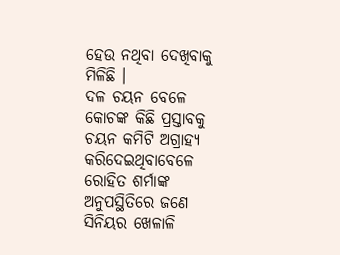ହେଉ ନଥିବା ଦେଖିବାକୁ ମିଳିଛି ।
ଦଳ ଚୟନ ବେଳେ କୋଚଙ୍କ କିଛି ପ୍ରସ୍ତାବକୁ ଚୟନ କମିଟି ଅଗ୍ରାହ୍ୟ କରିଦେଇଥିବାବେଳେ ରୋହିତ ଶର୍ମାଙ୍କ ଅନୁପସ୍ଥିତିରେ ଜଣେ ସିନିୟର ଖେଳାଳି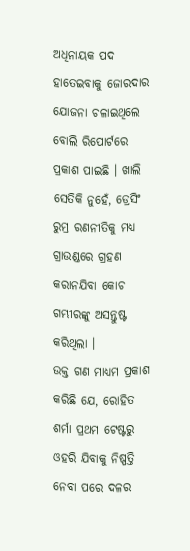ଅଧିନାୟକ ପଦ ହାତେଇବାକୁ ଜୋରଦାର ଯୋଜନା ଚଳାଇଥିଲେ ବୋଲି ରିପୋର୍ଟରେ ପ୍ରକାଶ ପାଇଛି । ଖାଲି ସେତିକି ନୁହେଁ, ଡ୍ରେସିଂ ରୁମ୍ର ରଣନୀତିକୁ ମଧ୍ୟ ଗ୍ରାଉଣ୍ଡରେ ଗ୍ରହଣ କରାନଯିବା କୋଚ ଗମ୍ଭୀରଙ୍କୁ ଅସନ୍ତୁଷ୍ଟ କରିଥିଲା ।
ଉକ୍ତ ଗଣ ମାଧ୍ୟମ ପ୍ରକାଶ କରିଛି ଯେ, ରୋହିତ ଶର୍ମା ପ୍ରଥମ ଟେଷ୍ଟରୁ ଓହରି ଯିବାକୁ ନିଷ୍ପତ୍ତି ନେବା ପରେ ଦଳର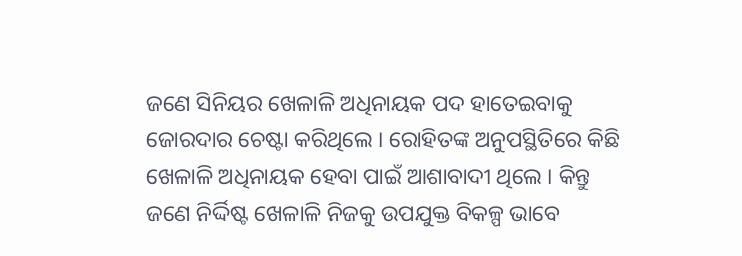ଜଣେ ସିନିୟର ଖେଳାଳି ଅଧିନାୟକ ପଦ ହାତେଇବାକୁ ଜୋରଦାର ଚେଷ୍ଟା କରିଥିଲେ । ରୋହିତଙ୍କ ଅନୁପସ୍ଥିତିରେ କିଛି ଖେଳାଳି ଅଧିନାୟକ ହେବା ପାଇଁ ଆଶାବାଦୀ ଥିଲେ । କିନ୍ତୁ ଜଣେ ନିର୍ଦ୍ଦିଷ୍ଟ ଖେଳାଳି ନିଜକୁ ଉପଯୁକ୍ତ ବିକଳ୍ପ ଭାବେ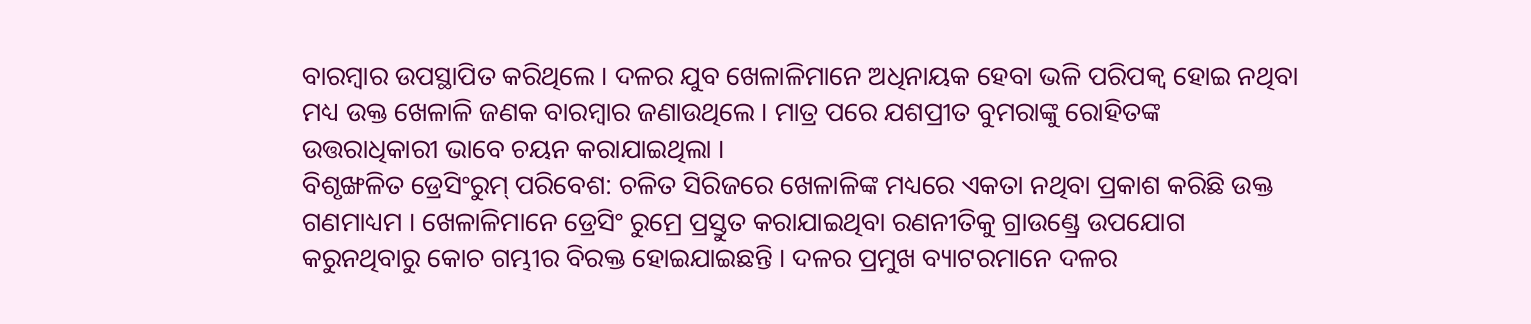ବାରମ୍ବାର ଉପସ୍ଥାପିତ କରିଥିଲେ । ଦଳର ଯୁବ ଖେଳାଳିମାନେ ଅଧିନାୟକ ହେବା ଭଳି ପରିପକ୍ୱ ହୋଇ ନଥିବା ମଧ୍ୟ ଉକ୍ତ ଖେଳାଳି ଜଣକ ବାରମ୍ବାର ଜଣାଉଥିଲେ । ମାତ୍ର ପରେ ଯଶପ୍ରୀତ ବୁମରାଙ୍କୁ ରୋହିତଙ୍କ ଉତ୍ତରାଧିକାରୀ ଭାବେ ଚୟନ କରାଯାଇଥିଲା ।
ବିଶୃଙ୍ଖଳିତ ଡ୍ରେସିଂରୁମ୍ ପରିବେଶ: ଚଳିତ ସିରିଜରେ ଖେଳାଳିଙ୍କ ମଧ୍ୟରେ ଏକତା ନଥିବା ପ୍ରକାଶ କରିଛି ଉକ୍ତ ଗଣମାଧ୍ୟମ । ଖେଳାଳିମାନେ ଡ୍ରେସିଂ ରୁମ୍ରେ ପ୍ରସ୍ତୁତ କରାଯାଇଥିବା ରଣନୀତିକୁ ଗ୍ରାଉଣ୍ଡ୍ରେ ଉପଯୋଗ କରୁନଥିବାରୁ କୋଚ ଗମ୍ଭୀର ବିରକ୍ତ ହୋଇଯାଇଛନ୍ତି । ଦଳର ପ୍ରମୁଖ ବ୍ୟାଟରମାନେ ଦଳର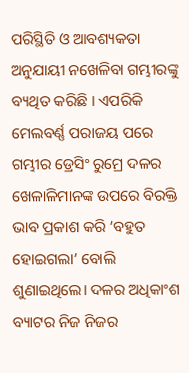ପରିସ୍ଥିତି ଓ ଆବଶ୍ୟକତା ଅନୁଯାୟୀ ନଖେଳିବା ଗମ୍ଭୀରଙ୍କୁ ବ୍ୟଥିତ କରିଛି । ଏପରିକି ମେଲବର୍ଣ୍ଣ ପରାଜୟ ପରେ ଗମ୍ଭୀର ଡ୍ରେସିଂ ରୁମ୍ରେ ଦଳର ଖେଳାଳିମାନଙ୍କ ଉପରେ ବିରକ୍ତି ଭାବ ପ୍ରକାଶ କରି ‘ବହୁତ ହୋଇଗଲା’ ବୋଲି ଶୁଣାଇଥିଲେ। ଦଳର ଅଧିକାଂଶ ବ୍ୟାଟର ନିଜ ନିଜର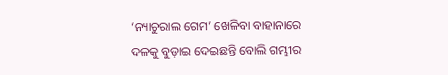‘ନ୍ୟାଚୁରାଲ ଗେମ’ ଖେଳିବା ବାହାନାରେ ଦଳକୁ ବୁଡ଼ାଇ ଦେଇଛନ୍ତି ବୋଲି ଗମ୍ଭୀର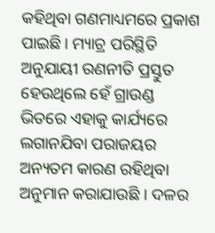କହିଥିବା ଗଣମାଧ୍ୟମରେ ପ୍ରକାଶ ପାଇଛି । ମ୍ୟାଚ୍ର ପରିସ୍ଥିତି ଅନୁଯାୟୀ ରଣନୀତି ପ୍ରସ୍ତୁତ ହେଉଥିଲେ ହେଁ ଗ୍ରାଉଣ୍ଡ ଭିତରେ ଏହାକୁ କାର୍ଯ୍ୟରେ ଲଗାନଯିବା ପରାଜୟର ଅନ୍ୟତମ କାରଣ ରହିଥିବା ଅନୁମାନ କରାଯାଉଛି । ଦଳର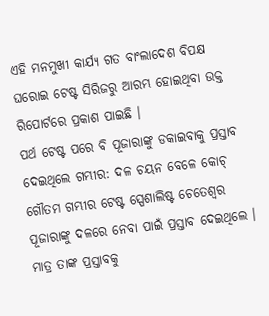ଏହି ମନମୁଖୀ କାର୍ଯ୍ୟ ଗତ ବାଂଲାଦେଶ ବିପକ୍ଷ ଘରୋଇ ଟେଷ୍ଟ ସିରିଜରୁ ଆରମ୍ଭ ହୋଇଥିବା ଉକ୍ତ ରିପୋର୍ଟରେ ପ୍ରକାଶ ପାଇଛି ।
ପର୍ଥ ଟେଷ୍ଟ ପରେ ବି ପୂଜାରାଙ୍କୁ ଡକାଇବାକୁ ପ୍ରସ୍ତାବ ଦେଇଥିଲେ ଗମ୍ଭୀର: ଦଳ ଚୟନ ବେଳେ କୋଚ୍ ଗୌତମ ଗମ୍ଭୀର ଟେଷ୍ଟ ସ୍ପେଶାଲିଷ୍ଟ ଚେତେଶ୍ୱର ପୂଜାରାଙ୍କୁ ଦଳରେ ନେବା ପାଇଁ ପ୍ରସ୍ତାବ ଦେଇଥିଲେ । ମାତ୍ର ତାଙ୍କ ପ୍ରସ୍ତାବକୁ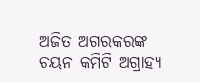ଅଜିତ ଅଗରକରଙ୍କ ଚୟନ କମିଟି ଅଗ୍ରାହ୍ୟ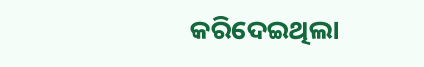କରିଦେଇଥିଲା